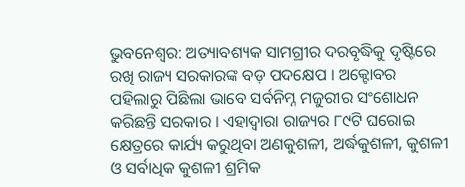ଭୁବନେଶ୍ବର: ଅତ୍ୟାବଶ୍ୟକ ସାମଗ୍ରୀର ଦରବୃଦ୍ଧିକୁ ଦୃଷ୍ଟିରେ ରଖି ରାଜ୍ୟ ସରକାରଙ୍କ ବଡ଼ ପଦକ୍ଷେପ । ଅକ୍ଟୋବର ପହିଲାରୁ ପିଛିଲା ଭାବେ ସର୍ବନିମ୍ନ ମଜୁରୀର ସଂଶୋଧନ କରିଛନ୍ତି ସରକାର । ଏହାଦ୍ବାରା ରାଜ୍ୟର ୮୯ଟି ଘରୋଇ କ୍ଷେତ୍ରରେ କାର୍ଯ୍ୟ କରୁଥିବା ଅଣକୁଶଳୀ, ଅର୍ଦ୍ଧକୁଶଳୀ, କୁଶଳୀ ଓ ସର୍ବାଧିକ କୁଶଳୀ ଶ୍ରମିକ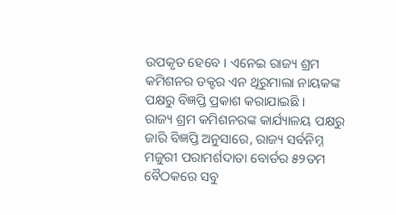ଉପକୃତ ହେବେ । ଏନେଇ ରାଜ୍ୟ ଶ୍ରମ କମିଶନର ଡକ୍ଟର ଏନ ଥିରୁମାଲା ନାୟକଙ୍କ ପକ୍ଷରୁ ବିଜ୍ଞପ୍ତି ପ୍ରକାଶ କରାଯାଇଛି ।
ରାଜ୍ୟ ଶ୍ରମ କମିଶନରଙ୍କ କାର୍ଯ୍ୟାଳୟ ପକ୍ଷରୁ ଜାରି ବିଜ୍ଞପ୍ତି ଅନୁସାରେ, ରାଜ୍ୟ ସର୍ବନିମ୍ନ ମଜୁରୀ ପରାମର୍ଶଦାତା ବୋର୍ଡର ୫୨ତମ ବୈଠକରେ ସବୁ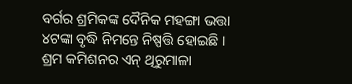ବର୍ଗର ଶ୍ରମିକଙ୍କ ଦୈନିକ ମହଙ୍ଗା ଭତ୍ତା ୪ଟଙ୍କା ବୃଦ୍ଧି ନିମନ୍ତେ ନିଷ୍ପତ୍ତି ହୋଇଛି । ଶ୍ରମ କମିଶନର ଏନ୍ ଥିରୁମାଳା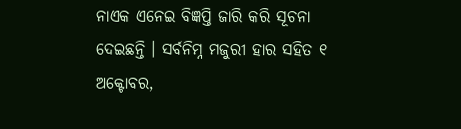ନାଏକ ଏନେଇ ବିଜ୍ଞପ୍ତି ଜାରି କରି ସୂଚନା ଦେଇଛନ୍ତି । ସର୍ବନିମ୍ନ ମଜୁରୀ ହାର ସହିତ ୧ ଅକ୍ଟୋବର,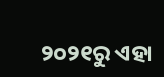୨୦୨୧ରୁ ଏହା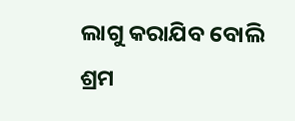ଲାଗୁ କରାଯିବ ବୋଲି ଶ୍ରମ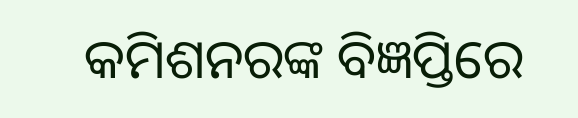କମିଶନରଙ୍କ ବିଜ୍ଞପ୍ତିରେ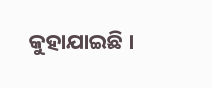କୁହାଯାଇଛି ।